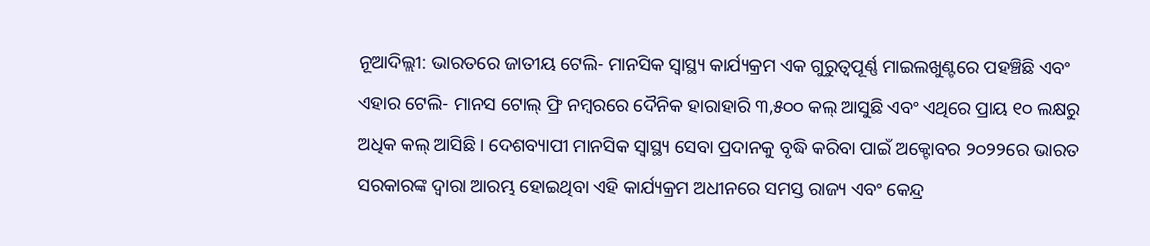ନୂଆଦିଲ୍ଲୀ: ଭାରତରେ ଜାତୀୟ ଟେଲି- ମାନସିକ ସ୍ୱାସ୍ଥ୍ୟ କାର୍ଯ୍ୟକ୍ରମ ଏକ ଗୁରୁତ୍ୱପୂର୍ଣ୍ଣ ମାଇଲଖୁଣ୍ଟରେ ପହଞ୍ଚିଛି ଏବଂ ଏହାର ଟେଲି- ମାନସ ଟୋଲ୍ ଫ୍ରି ନମ୍ବରରେ ଦୈନିକ ହାରାହାରି ୩,୫୦୦ କଲ୍ ଆସୁଛି ଏବଂ ଏଥିରେ ପ୍ରାୟ ୧୦ ଲକ୍ଷରୁ ଅଧିକ କଲ୍ ଆସିଛି। ଦେଶବ୍ୟାପୀ ମାନସିକ ସ୍ୱାସ୍ଥ୍ୟ ସେବା ପ୍ରଦାନକୁ ବୃଦ୍ଧି କରିବା ପାଇଁ ଅକ୍ଟୋବର ୨୦୨୨ରେ ଭାରତ ସରକାରଙ୍କ ଦ୍ୱାରା ଆରମ୍ଭ ହୋଇଥିବା ଏହି କାର୍ଯ୍ୟକ୍ରମ ଅଧୀନରେ ସମସ୍ତ ରାଜ୍ୟ ଏବଂ କେନ୍ଦ୍ର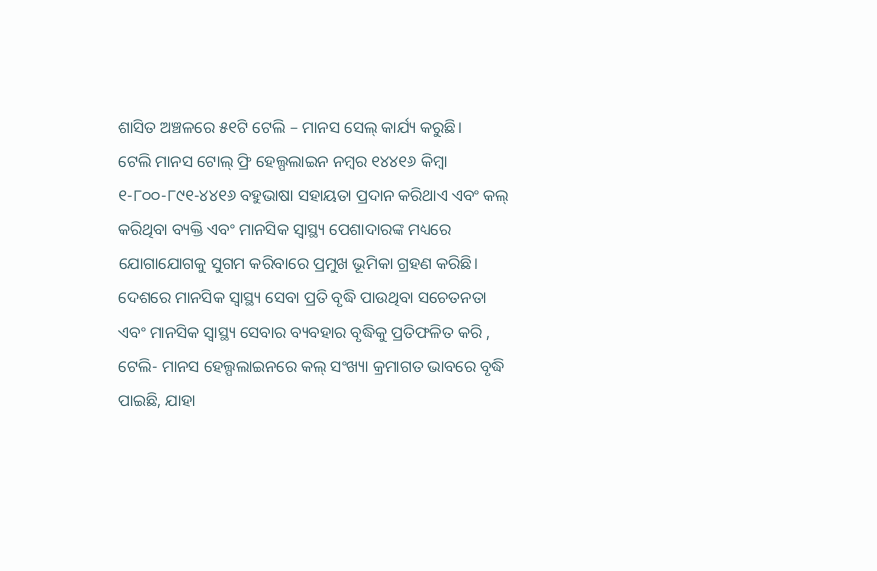ଶାସିତ ଅଞ୍ଚଳରେ ୫୧ଟି ଟେଲି – ମାନସ ସେଲ୍ କାର୍ଯ୍ୟ କରୁଛି।
ଟେଲି ମାନସ ଟୋଲ୍ ଫ୍ରି ହେଲ୍ପଲାଇନ ନମ୍ବର ୧୪୪୧୬ କିମ୍ବା ୧-୮୦୦-୮୯୧-୪୪୧୬ ବହୁଭାଷା ସହାୟତା ପ୍ରଦାନ କରିଥାଏ ଏବଂ କଲ୍ କରିଥିବା ବ୍ୟକ୍ତି ଏବଂ ମାନସିକ ସ୍ୱାସ୍ଥ୍ୟ ପେଶାଦାରଙ୍କ ମଧ୍ୟରେ ଯୋଗାଯୋଗକୁ ସୁଗମ କରିବାରେ ପ୍ରମୁଖ ଭୂମିକା ଗ୍ରହଣ କରିଛି।
ଦେଶରେ ମାନସିକ ସ୍ୱାସ୍ଥ୍ୟ ସେବା ପ୍ରତି ବୃଦ୍ଧି ପାଉଥିବା ସଚେତନତା ଏବଂ ମାନସିକ ସ୍ୱାସ୍ଥ୍ୟ ସେବାର ବ୍ୟବହାର ବୃଦ୍ଧିକୁ ପ୍ରତିଫଳିତ କରି , ଟେଲି- ମାନସ ହେଲ୍ପଲାଇନରେ କଲ୍ ସଂଖ୍ୟା କ୍ରମାଗତ ଭାବରେ ବୃଦ୍ଧି ପାଇଛି, ଯାହା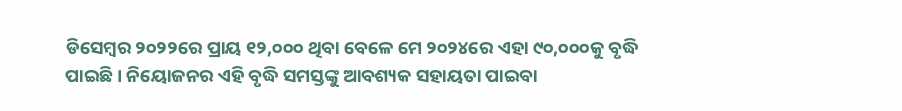ଡିସେମ୍ବର ୨୦୨୨ରେ ପ୍ରାୟ ୧୨,୦୦୦ ଥିବା ବେଳେ ମେ ୨୦୨୪ରେ ଏହା ୯୦,୦୦୦କୁ ବୃଦ୍ଧି ପାଇଛି। ନିୟୋଜନର ଏହି ବୃଦ୍ଧି ସମସ୍ତଙ୍କୁ ଆବଶ୍ୟକ ସହାୟତା ପାଇବା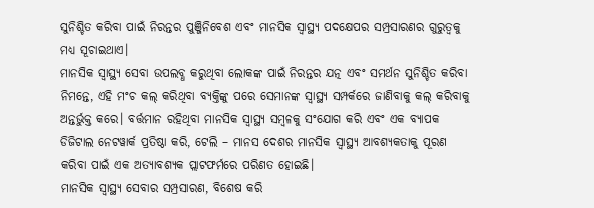ସୁନିଶ୍ଚିତ କରିବା ପାଇଁ ନିରନ୍ତର ପୁଞ୍ଜିନିବେଶ ଏବଂ ମାନସିକ ସ୍ୱାସ୍ଥ୍ୟ ପଦକ୍ଷେପର ସମ୍ପ୍ରସାରଣର ଗୁରୁତ୍ୱକୁ ମଧ୍ୟ ସୂଚାଇଥାଏ।
ମାନସିକ ସ୍ୱାସ୍ଥ୍ୟ ସେବା ଉପଲବ୍ଧ କରୁଥିବା ଲୋକଙ୍କ ପାଇଁ ନିରନ୍ତର ଯତ୍ନ ଏବଂ ସମର୍ଥନ ସୁନିଶ୍ଚିତ କରିବା ନିମନ୍ତେ, ଏହି ମଂଚ କଲ୍ କରିଥିବା ବ୍ୟକ୍ତିଙ୍କୁ ପରେ ସେମାନଙ୍କ ସ୍ୱାସ୍ଥ୍ୟ ସମ୍ପର୍କରେ ଜାଣିବାକୁ କଲ୍ କରିବାକୁ ଅନ୍ତର୍ଭୁକ୍ତ କରେ। ବର୍ତ୍ତମାନ ରହିଥିବା ମାନସିକ ସ୍ୱାସ୍ଥ୍ୟ ସମ୍ବଳକୁ ସଂଯୋଗ କରି ଏବଂ ଏକ ବ୍ୟାପକ ଡିଜିଟାଲ ନେଟୱାର୍କ ପ୍ରତିଷ୍ଠା କରି, ଟେଲି – ମାନସ ଦେଶର ମାନସିକ ସ୍ୱାସ୍ଥ୍ୟ ଆବଶ୍ୟକତାକୁ ପୂରଣ କରିବା ପାଇଁ ଏକ ଅତ୍ୟାବଶ୍ୟକ ପ୍ଲାଟଫର୍ମରେ ପରିଣତ ହୋଇଛି।
ମାନସିକ ସ୍ୱାସ୍ଥ୍ୟ ସେବାର ସମ୍ପ୍ରସାରଣ, ବିଶେଷ କରି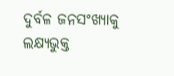ଦୁର୍ବଳ ଜନସଂଖ୍ୟାକୁ ଲକ୍ଷ୍ୟଭୁକ୍ତ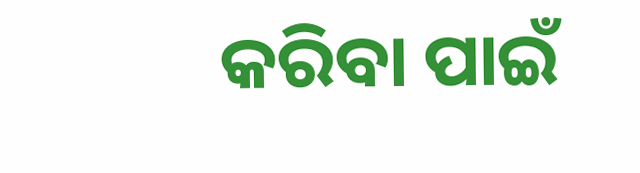କରିବା ପାଇଁ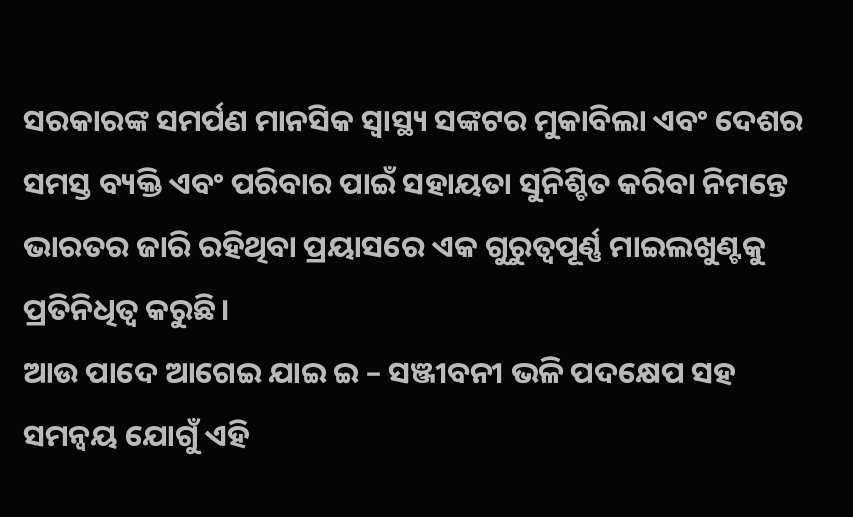ସରକାରଙ୍କ ସମର୍ପଣ ମାନସିକ ସ୍ୱାସ୍ଥ୍ୟ ସଙ୍କଟର ମୁକାବିଲା ଏବଂ ଦେଶର ସମସ୍ତ ବ୍ୟକ୍ତି ଏବଂ ପରିବାର ପାଇଁ ସହାୟତା ସୁନିଶ୍ଚିତ କରିବା ନିମନ୍ତେ ଭାରତର ଜାରି ରହିଥିବା ପ୍ରୟାସରେ ଏକ ଗୁରୁତ୍ୱପୂର୍ଣ୍ଣ ମାଇଲଖୁଣ୍ଟକୁ ପ୍ରତିନିଧିତ୍ୱ କରୁଛି।
ଆଉ ପାଦେ ଆଗେଇ ଯାଇ ଇ – ସଞ୍ଜୀବନୀ ଭଳି ପଦକ୍ଷେପ ସହ ସମନ୍ୱୟ ଯୋଗୁଁ ଏହି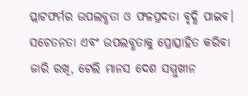ପ୍ଲାଟଫର୍ମର ଉପଲବ୍ଧତା ଓ ଫଳପ୍ରଦତା ବୃଦ୍ଧି ପାଇବ। ସଚେତନତା ଏବଂ ଉପଲବ୍ଧତାକୁ ପ୍ରୋତ୍ସାହିତ କରିବା ଜାରି ରଖି, ଟେଲି ମାନସ ଦେଶ ସମ୍ମୁଖୀନ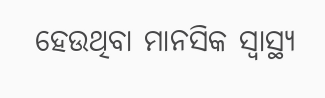ହେଉଥିବା ମାନସିକ ସ୍ୱାସ୍ଥ୍ୟ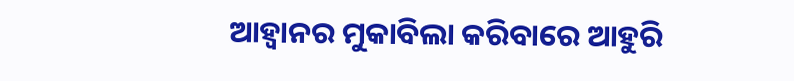ଆହ୍ୱାନର ମୁକାବିଲା କରିବାରେ ଆହୁରି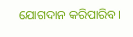ଯୋଗଦାନ କରିପାରିବ।